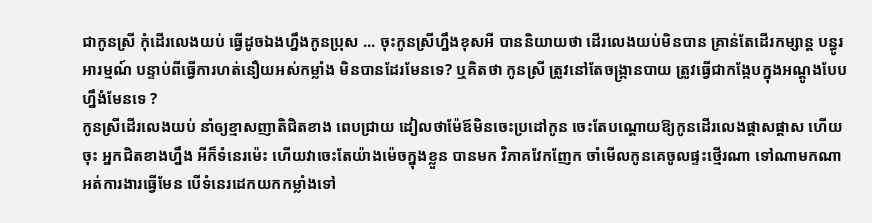ជាកូនស្រី កុំដើរលេងយប់ ធ្វើដូចឯងហ្នឹងកូនប្រុស ... ចុះកូនស្រីហ្នឹងខុសអី បាននិយាយថា ដើរលេងយប់មិនបាន គ្រាន់តែដើរកម្សាន្ត បន្ធូរអារម្មណ៍ បន្ទាប់ពីធ្វើការហត់នឿយអស់កម្លាំង មិនបានដែរមែនទេ? ឬគិតថា កូនស្រី ត្រូវនៅតែចង្ក្រានបាយ ត្រូវធ្វើជាកង្កែបក្នុងអណ្ដូងបែបហ្នឹងំមែនទេ ?
កូនស្រីដើរលេងយប់ នាំឲ្យខ្មាសញាតិជិតខាង ពេបជ្រាយ ដៀលថាម៉ែឪមិនចេះប្រដៅកូន ចេះតែបណ្ដោយឱ្យកូនដើរលេងផ្ដាសផ្ដាស ហើយចុះ អ្នកជិតខាងហ្នឹង អីក៏ទំនេរម៉េះ ហើយវាចេះតែយ៉ាងម៉េចក្នុងខ្លួន បានមក វិភាគវែកញែក ចាំមើលកូនគេចូលផ្ទះថ្មើរណា ទៅណាមកណា អត់ការងារធ្វើមែន បើទំនេរដេកយកកម្លាំងទៅ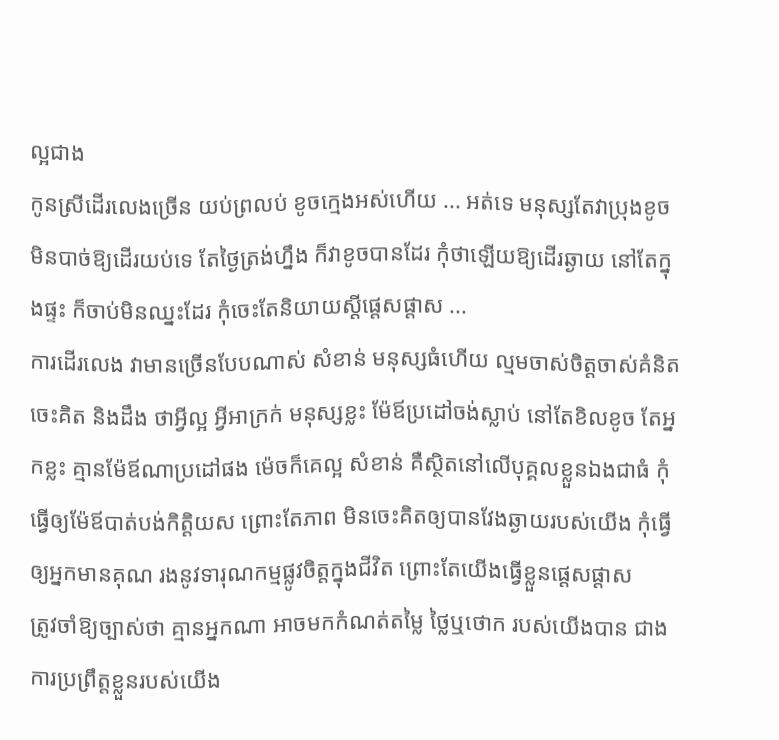ល្អជាង
កូនស្រីដើរលេងច្រើន យប់ព្រលប់ ខូចក្មេងអស់ហើយ ... អត់ទេ មនុស្សតែវាប្រុងខូច មិនបាច់ឱ្យដើរយប់ទេ តែថ្ងៃត្រង់ហ្នឹង ក៏វាខូចបានដែរ កុំថាឡើយឱ្យដើរឆ្ងាយ នៅតែក្នុងផ្ទះ ក៏ចាប់មិនឈ្នះដែរ កុំចេះតែនិយាយស្ដីផ្ដេសផ្ដាស ...
ការដើរលេង វាមានច្រើនបែបណាស់ សំខាន់ មនុស្សធំហើយ ល្មមចាស់ចិត្តចាស់គំនិត ចេះគិត និងដឹង ថាអ្វីល្អ អ្វីអាក្រក់ មនុស្សខ្លះ ម៉ែឪប្រដៅចង់ស្លាប់ នៅតែខិលខូច តែអ្នកខ្លះ គ្មានម៉ែឪណាប្រដៅផង ម៉េចក៏គេល្អ សំខាន់ គឺស្ថិតនៅលើបុគ្គលខ្លួនឯងជាធំ កុំធ្វើឲ្យម៉ែឪបាត់បង់កិត្តិយស ព្រោះតែភាព មិនចេះគិតឲ្យបានវែងឆ្ងាយរបស់យើង កុំធ្វើឲ្យអ្នកមានគុណ រងនូវទារុណកម្មផ្លូវចិត្តក្នុងជីវិត ព្រោះតែយើងធ្វើខ្លួនផ្ដេសផ្ដាស
ត្រូវចាំឱ្យច្បាស់ថា គ្មានអ្នកណា អាចមកកំណត់តម្លៃ ថ្លៃឬថោក របស់យើងបាន ជាងការប្រព្រឹត្តខ្លួនរបស់យើង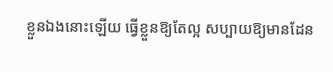ខ្លួនឯងនោះឡើយ ធ្វើខ្លួនឱ្យតែល្អ សប្បាយឱ្យមានដែន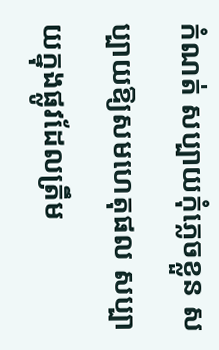កំណត់ សប្បាយកុំភ្លេចខ្លួន សប្បាយឱ្យសមហេតុផល សប្បាយក្នុងផ្លូវដែលត្រឹម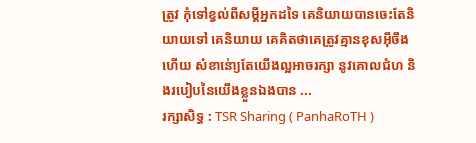ត្រូវ កុំទៅខ្វល់ពីសម្ដីអ្នកដទៃ គេនិយាយបានចេះតែនិយាយទៅ គេនិយាយ គេគិតថាគេត្រូវគ្មានខុសអ៊ីចឹងហើយ សំខាន់ោ្យតែយើងល្អអាចរក្សា នូវគោលជំហ និងរបៀបនៃយើងខ្លួនឯងបាន ...
រក្សាសិទ្ធ : TSR Sharing ( PanhaRoTH )